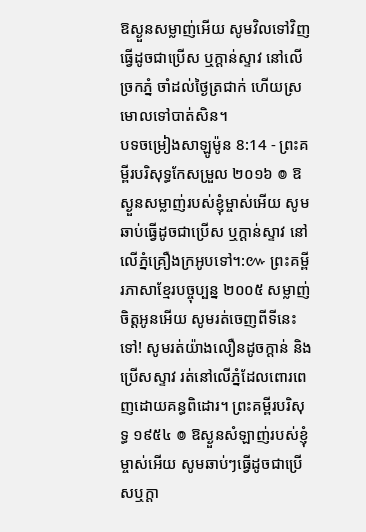ឱស្ងួនសម្លាញ់អើយ សូមវិលទៅវិញ ធ្វើដូចជាប្រើស ឬក្តាន់ស្ទាវ នៅលើច្រកភ្នំ ចាំដល់ថ្ងៃត្រជាក់ ហើយស្រមោលទៅបាត់សិន។
បទចម្រៀងសាឡូម៉ូន 8:14 - ព្រះគម្ពីរបរិសុទ្ធកែសម្រួល ២០១៦ ៙ ឱស្ងួនសម្លាញ់របស់ខ្ញុំម្ចាស់អើយ សូមឆាប់ធ្វើដូចជាប្រើស ឬក្តាន់ស្ទាវ នៅលើភ្នំគ្រឿងក្រអូបទៅ។:៚ ព្រះគម្ពីរភាសាខ្មែរបច្ចុប្បន្ន ២០០៥ សម្លាញ់ចិត្តអូនអើយ សូមរត់ចេញពីទីនេះទៅ! សូមរត់យ៉ាងលឿនដូចក្ដាន់ និងប្រើសស្ទាវ រត់នៅលើភ្នំដែលពោរពេញដោយគន្ធពិដោរ។ ព្រះគម្ពីរបរិសុទ្ធ ១៩៥៤ ៙ ឱស្ងួនសំឡាញ់របស់ខ្ញុំម្ចាស់អើយ សូមឆាប់ៗធ្វើដូចជាប្រើសឬក្តា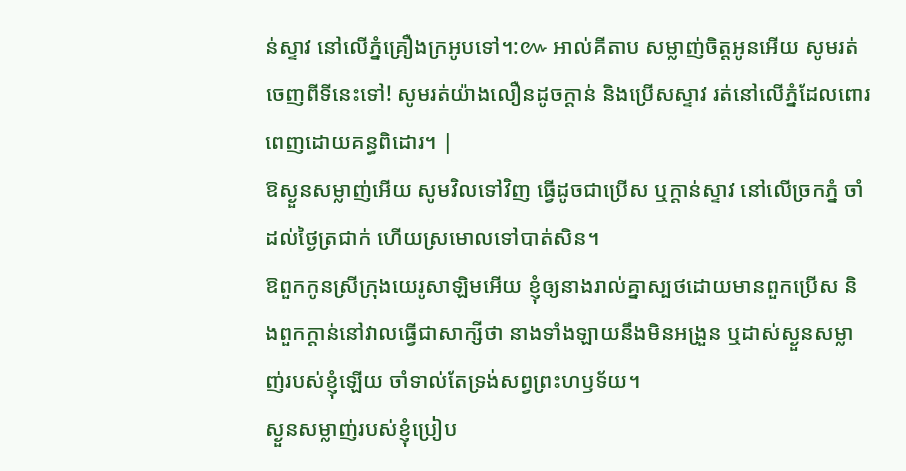ន់ស្ទាវ នៅលើភ្នំគ្រឿងក្រអូបទៅ។:៚ អាល់គីតាប សម្លាញ់ចិត្តអូនអើយ សូមរត់ចេញពីទីនេះទៅ! សូមរត់យ៉ាងលឿនដូចក្ដាន់ និងប្រើសស្ទាវ រត់នៅលើភ្នំដែលពោរពេញដោយគន្ធពិដោរ។ |
ឱស្ងួនសម្លាញ់អើយ សូមវិលទៅវិញ ធ្វើដូចជាប្រើស ឬក្តាន់ស្ទាវ នៅលើច្រកភ្នំ ចាំដល់ថ្ងៃត្រជាក់ ហើយស្រមោលទៅបាត់សិន។
ឱពួកកូនស្រីក្រុងយេរូសាឡិមអើយ ខ្ញុំឲ្យនាងរាល់គ្នាស្បថដោយមានពួកប្រើស និងពួកក្តាន់នៅវាលធ្វើជាសាក្សីថា នាងទាំងឡាយនឹងមិនអង្រួន ឬដាស់ស្ងួនសម្លាញ់របស់ខ្ញុំឡើយ ចាំទាល់តែទ្រង់សព្វព្រះហឫទ័យ។
ស្ងួនសម្លាញ់របស់ខ្ញុំប្រៀប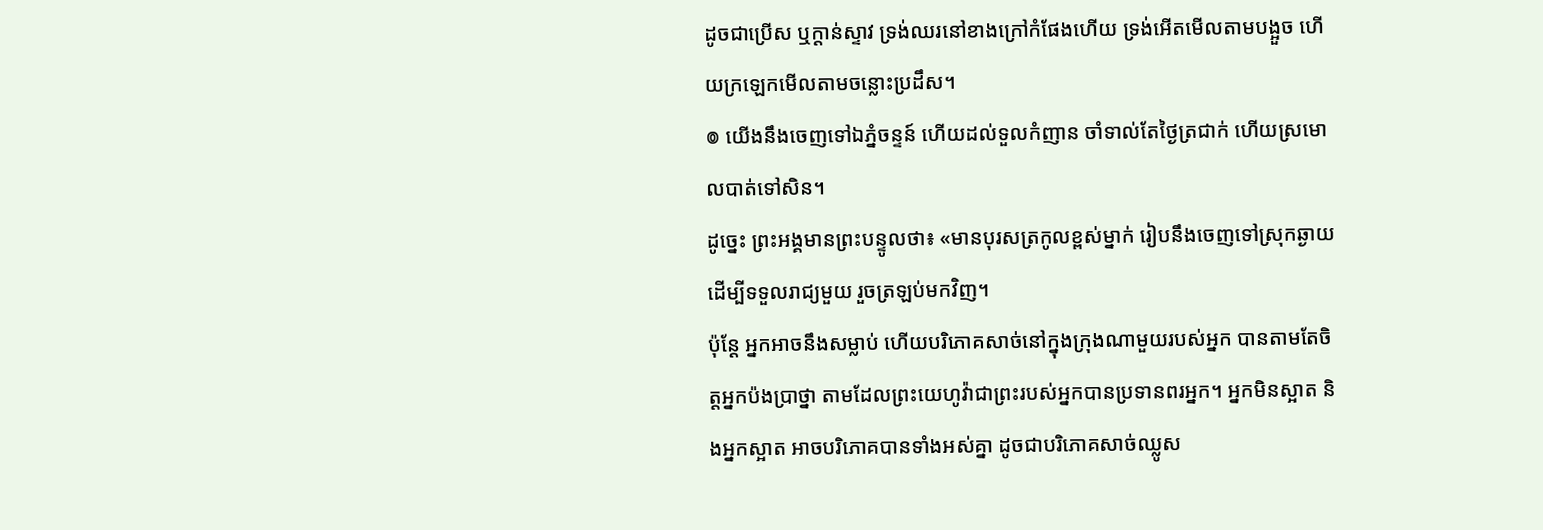ដូចជាប្រើស ឬក្តាន់ស្ទាវ ទ្រង់ឈរនៅខាងក្រៅកំផែងហើយ ទ្រង់អើតមើលតាមបង្អួច ហើយក្រឡេកមើលតាមចន្លោះប្រដឹស។
៙ យើងនឹងចេញទៅឯភ្នំចន្ទន៍ ហើយដល់ទួលកំញាន ចាំទាល់តែថ្ងៃត្រជាក់ ហើយស្រមោលបាត់ទៅសិន។
ដូច្នេះ ព្រះអង្គមានព្រះបន្ទូលថា៖ «មានបុរសត្រកូលខ្ពស់ម្នាក់ រៀបនឹងចេញទៅស្រុកឆ្ងាយ ដើម្បីទទួលរាជ្យមួយ រួចត្រឡប់មកវិញ។
ប៉ុន្តែ អ្នកអាចនឹងសម្លាប់ ហើយបរិភោគសាច់នៅក្នុងក្រុងណាមួយរបស់អ្នក បានតាមតែចិត្តអ្នកប៉ងប្រាថ្នា តាមដែលព្រះយេហូវ៉ាជាព្រះរបស់អ្នកបានប្រទានពរអ្នក។ អ្នកមិនស្អាត និងអ្នកស្អាត អាចបរិភោគបានទាំងអស់គ្នា ដូចជាបរិភោគសាច់ឈ្លូស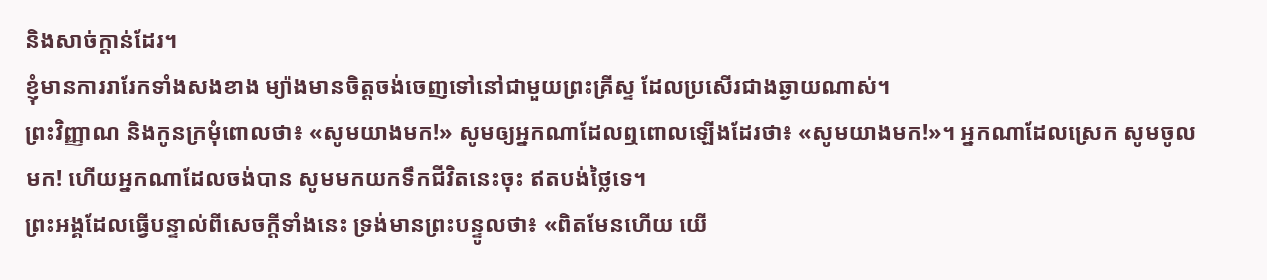និងសាច់ក្ដាន់ដែរ។
ខ្ញុំមានការរារែកទាំងសងខាង ម្យ៉ាងមានចិត្តចង់ចេញទៅនៅជាមួយព្រះគ្រីស្ទ ដែលប្រសើរជាងឆ្ងាយណាស់។
ព្រះវិញ្ញាណ និងកូនក្រមុំពោលថា៖ «សូមយាងមក!» សូមឲ្យអ្នកណាដែលឮពោលឡើងដែរថា៖ «សូមយាងមក!»។ អ្នកណាដែលស្រេក សូមចូលមក! ហើយអ្នកណាដែលចង់បាន សូមមកយកទឹកជីវិតនេះចុះ ឥតបង់ថ្លៃទេ។
ព្រះអង្គដែលធ្វើបន្ទាល់ពីសេចក្ដីទាំងនេះ ទ្រង់មានព្រះបន្ទូលថា៖ «ពិតមែនហើយ យើ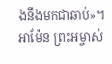ងនឹងមកជាឆាប់»។ អាម៉ែន ព្រះអម្ចាស់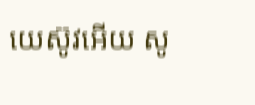យេស៊ូវអើយ សូ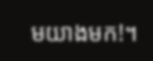មយាងមក!។